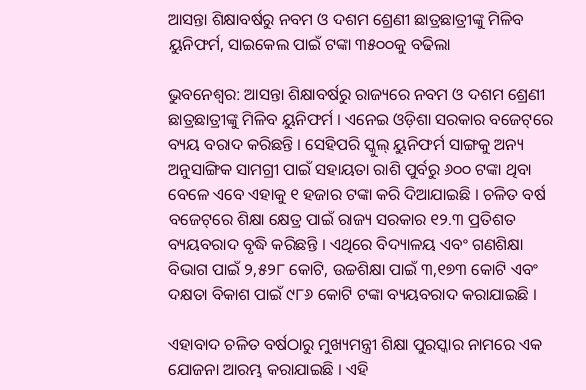ଆସନ୍ତା ଶିକ୍ଷାବର୍ଷରୁ ନବମ ଓ ଦଶମ ଶ୍ରେଣୀ ଛାତ୍ରଛାତ୍ରୀଙ୍କୁ ମିଳିବ ୟୁନିଫର୍ମ, ସାଇକେଲ ପାଇଁ ଟଙ୍କା ୩୫୦୦କୁ ବଢିଲା

ଭୁବନେଶ୍ୱର: ଆସନ୍ତା ଶିକ୍ଷାବର୍ଷରୁ ରାଜ୍ୟରେ ନବମ ଓ ଦଶମ ଶ୍ରେଣୀ ଛାତ୍ରଛାତ୍ରୀଙ୍କୁ ମିଳିବ ୟୁନିଫର୍ମ । ଏନେଇ ଓଡ଼ିଶା ସରକାର ବଜେଟ୍‌ରେ ବ୍ୟୟ ବରାଦ କରିଛନ୍ତି । ସେହିପରି ସ୍କୁଲ୍ ୟୁନିଫର୍ମ ସାଙ୍ଗକୁ ଅନ୍ୟ ଅନୁସାଙ୍ଗିକ ସାମଗ୍ରୀ ପାଇଁ ସହାୟତା ରାଶି ପୁର୍ବରୁ ୬୦୦ ଟଙ୍କା ଥିବା ବେଳେ ଏବେ ଏହାକୁ ୧ ହଜାର ଟଙ୍କା କରି ଦିଆଯାଇଛି । ଚଳିତ ବର୍ଷ ବଜେଟ୍‌ରେ ଶିକ୍ଷା କ୍ଷେତ୍ର ପାଇଁ ରାଜ୍ୟ ସରକାର ୧୨.୩ ପ୍ରତିଶତ ବ୍ୟୟବରାଦ ବୃଦ୍ଧି କରିଛନ୍ତି । ଏଥିରେ ବିଦ୍ୟାଳୟ ଏବଂ ଗଣଶିକ୍ଷା ବିଭାଗ ପାଇଁ ୨,୫୨୮ କୋଟି, ଉଚ୍ଚଶିକ୍ଷା ପାଇଁ ୩,୧୭୩ କୋଟି ଏବଂ ଦକ୍ଷତା ବିକାଶ ପାଇଁ ୯୮୬ କୋଟି ଟଙ୍କା ବ୍ୟୟବରାଦ କରାଯାଇଛି ।

ଏହାବାଦ ଚଳିତ ବର୍ଷଠାରୁ ମୁଖ୍ୟମନ୍ତ୍ରୀ ଶିକ୍ଷା ପୁରସ୍କାର ନାମରେ ଏକ ଯୋଜନା ଆରମ୍ଭ କରାଯାଇଛି । ଏହି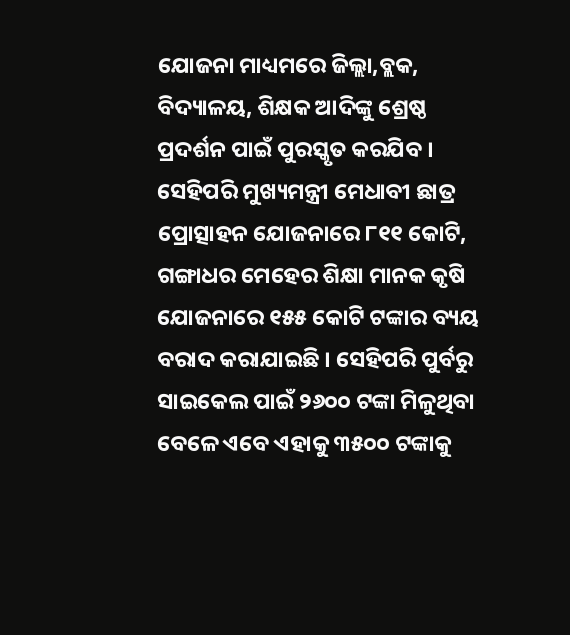ଯୋଜନା ମାଧ୍ୟମରେ ଜିଲ୍ଲା,ବ୍ଲକ, ବିଦ୍ୟାଳୟ, ଶିକ୍ଷକ ଆଦିଙ୍କୁ ଶ୍ରେଷ୍ଠ ପ୍ରଦର୍ଶନ ପାଇଁ ପୁରସ୍କୃତ କରଯିବ । ସେହିପରି ମୁଖ୍ୟମନ୍ତ୍ରୀ ମେଧାବୀ ଛାତ୍ର ପ୍ରୋତ୍ସାହନ ଯୋଜନାରେ ୮୧୧ କୋଟି, ଗଙ୍ଗାଧର ମେହେର ଶିକ୍ଷା ମାନକ କୃଷି ଯୋଜନାରେ ୧୫୫ କୋଟି ଟଙ୍କାର ବ୍ୟୟ ବରାଦ କରାଯାଇଛି । ସେହିପରି ପୁର୍ବରୁ ସାଇକେଲ ପାଇଁ ୨୬୦୦ ଟଙ୍କା ମିଳୁଥିବା ବେଳେ ଏବେ ଏହାକୁ ୩୫୦୦ ଟଙ୍କାକୁ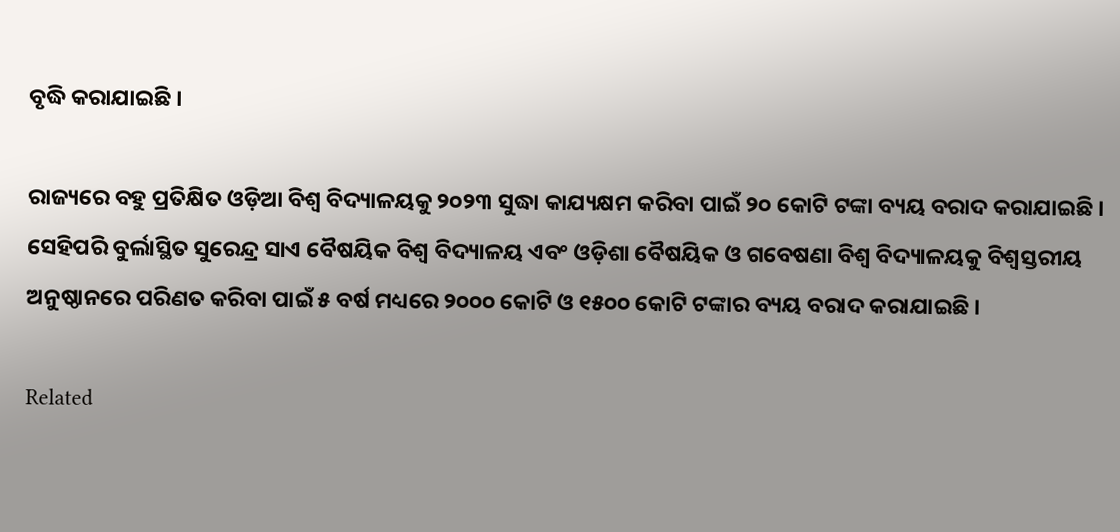ବୃଦ୍ଧି କରାଯାଇଛି ।

ରାଜ୍ୟରେ ବହୁ ପ୍ରତିକ୍ଷିତ ଓଡ଼ିଆ ବିଶ୍ୱ ବିଦ୍ୟାଳୟକୁ ୨୦୨୩ ସୁଦ୍ଧା କାଯ୍ୟକ୍ଷମ କରିବା ପାଇଁ ୨୦ କୋଟି ଟଙ୍କା ବ୍ୟୟ ବରାଦ କରାଯାଇଛି । ସେହିପରି ବୁର୍ଲାସ୍ଥିତ ସୁରେନ୍ଦ୍ର ସାଏ ବୈଷୟିକ ବିଶ୍ୱ ବିଦ୍ୟାଳୟ ଏବଂ ଓଡ଼ିଶା ବୈଷୟିକ ଓ ଗବେଷଣା ବିଶ୍ୱ ବିଦ୍ୟାଳୟକୁ ବିଶ୍ୱସ୍ତରୀୟ ଅନୁଷ୍ଠାନରେ ପରିଣତ କରିବା ପାଇଁ ୫ ବର୍ଷ ମଧ୍ୟରେ ୨୦୦୦ କୋଟି ଓ ୧୫୦୦ କୋଟି ଟଙ୍କାର ବ୍ୟୟ ବରାଦ କରାଯାଇଛି ।

Related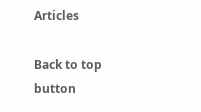Articles

Back to top button